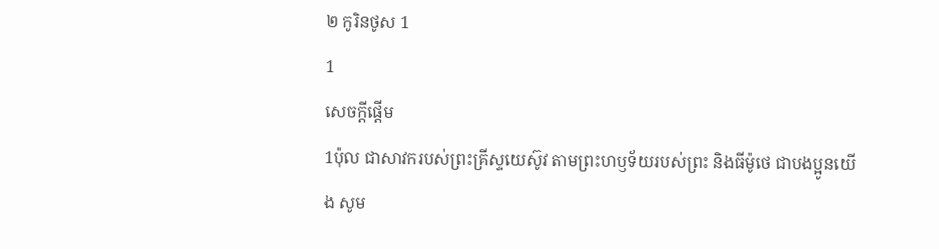២ កូរិនថូស 1
1
សេចក្ដីផ្ដើម
1ប៉ុល ជាសាវករបស់ព្រះគ្រីស្ទយេស៊ូវ តាមព្រះហឫទ័យរបស់ព្រះ និងធីម៉ូថេ ជាបងប្អូនយើង សូម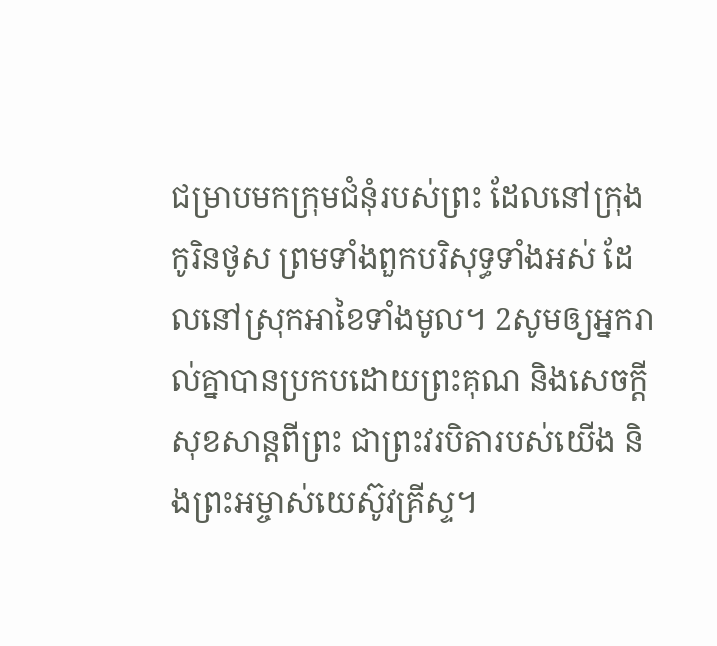ជម្រាបមកក្រុមជំនុំរបស់ព្រះ ដែលនៅក្រុងកូរិនថូស ព្រមទាំងពួកបរិសុទ្ធទាំងអស់ ដែលនៅស្រុកអាខៃទាំងមូល។ 2សូមឲ្យអ្នករាល់គ្នាបានប្រកបដោយព្រះគុណ និងសេចក្តីសុខសាន្តពីព្រះ ជាព្រះវរបិតារបស់យើង និងព្រះអម្ចាស់យេស៊ូវគ្រីស្ទ។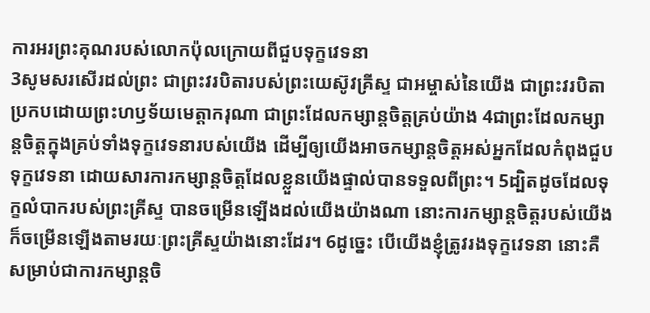ការអរព្រះគុណរបស់លោកប៉ុលក្រោយពីជួបទុក្ខវេទនា
3សូមសរសើរដល់ព្រះ ជាព្រះវរបិតារបស់ព្រះយេស៊ូវគ្រីស្ទ ជាអម្ចាស់នៃយើង ជាព្រះវរបិតាប្រកបដោយព្រះហឫទ័យមេត្ដាករុណា ជាព្រះដែលកម្សាន្តចិត្តគ្រប់យ៉ាង 4ជាព្រះដែលកម្សាន្តចិត្តក្នុងគ្រប់ទាំងទុក្ខវេទនារបស់យើង ដើម្បីឲ្យយើងអាចកម្សាន្តចិត្តអស់អ្នកដែលកំពុងជួបទុក្ខវេទនា ដោយសារការកម្សាន្តចិត្តដែលខ្លួនយើងផ្ទាល់បានទទួលពីព្រះ។ 5ដ្បិតដូចដែលទុក្ខលំបាករបស់ព្រះគ្រីស្ទ បានចម្រើនឡើងដល់យើងយ៉ាងណា នោះការកម្សាន្តចិត្តរបស់យើង ក៏ចម្រើនឡើងតាមរយៈព្រះគ្រីស្ទយ៉ាងនោះដែរ។ 6ដូច្នេះ បើយើងខ្ញុំត្រូវរងទុក្ខវេទនា នោះគឺសម្រាប់ជាការកម្សាន្តចិ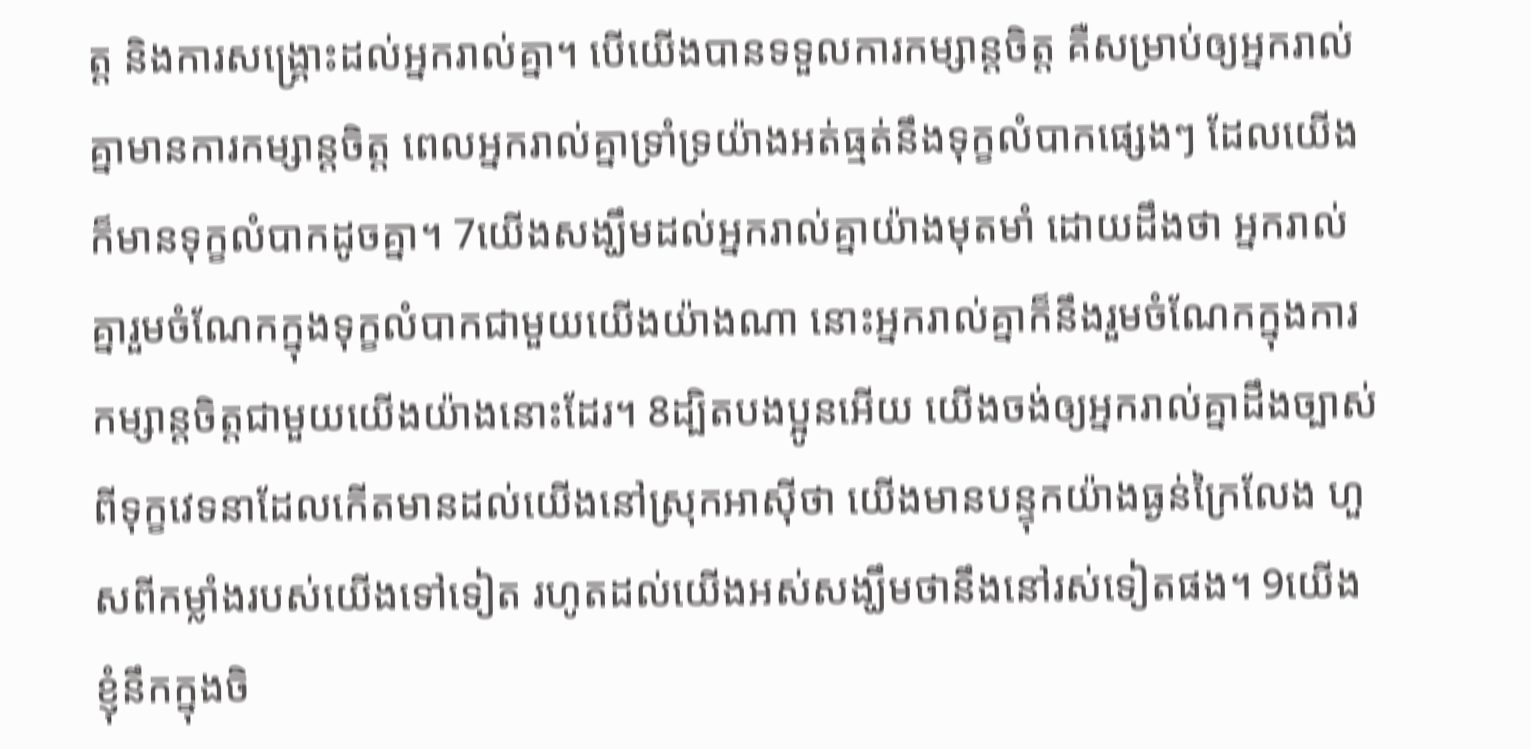ត្ត និងការសង្គ្រោះដល់អ្នករាល់គ្នា។ បើយើងបានទទួលការកម្សាន្តចិត្ត គឺសម្រាប់ឲ្យអ្នករាល់គ្នាមានការកម្សាន្តចិត្ត ពេលអ្នករាល់គ្នាទ្រាំទ្រយ៉ាងអត់ធ្មត់នឹងទុក្ខលំបាកផ្សេងៗ ដែលយើងក៏មានទុក្ខលំបាកដូចគ្នា។ 7យើងសង្ឃឹមដល់អ្នករាល់គ្នាយ៉ាងមុតមាំ ដោយដឹងថា អ្នករាល់គ្នារួមចំណែកក្នុងទុក្ខលំបាកជាមួយយើងយ៉ាងណា នោះអ្នករាល់គ្នាក៏នឹងរួមចំណែកក្នុងការកម្សាន្តចិត្តជាមួយយើងយ៉ាងនោះដែរ។ 8ដ្បិតបងប្អូនអើយ យើងចង់ឲ្យអ្នករាល់គ្នាដឹងច្បាស់ ពីទុក្ខវេទនាដែលកើតមានដល់យើងនៅស្រុកអាស៊ីថា យើងមានបន្ទុកយ៉ាងធ្ងន់ក្រៃលែង ហួសពីកម្លាំងរបស់យើងទៅទៀត រហូតដល់យើងអស់សង្ឃឹមថានឹងនៅរស់ទៀតផង។ 9យើងខ្ញុំនឹកក្នុងចិ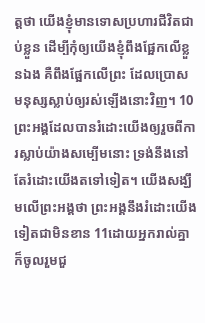ត្តថា យើងខ្ញុំមានទោសប្រហារជីវិតជាប់ខ្លួន ដើម្បីកុំឲ្យយើងខ្ញុំពឹងផ្អែកលើខ្លួនឯង គឺពឹងផ្អែកលើព្រះ ដែលប្រោសមនុស្សស្លាប់ឲ្យរស់ឡើងនោះវិញ។ 10ព្រះអង្គដែលបានរំដោះយើងឲ្យរួចពីការស្លាប់យ៉ាងសម្បើមនោះ ទ្រង់នឹងនៅតែរំដោះយើងតទៅទៀត។ យើងសង្ឃឹមលើព្រះអង្គថា ព្រះអង្គនឹងរំដោះយើងទៀតជាមិនខាន 11ដោយអ្នករាល់គ្នាក៏ចូលរួមជួ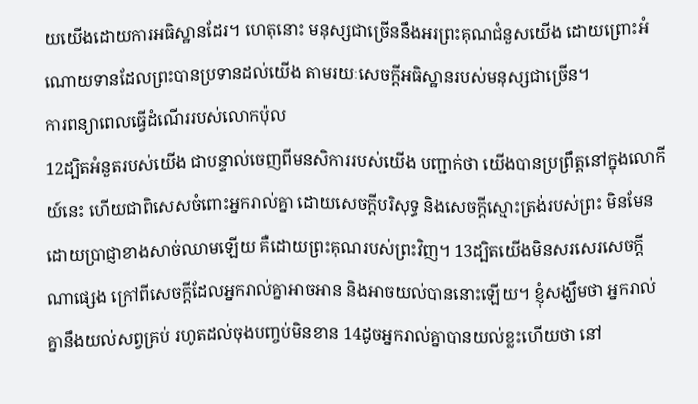យយើងដោយការអធិស្ឋានដែរ។ ហេតុនោះ មនុស្សជាច្រើននឹងអរព្រះគុណជំនួសយើង ដោយព្រោះអំណោយទានដែលព្រះបានប្រទានដល់យើង តាមរយៈសេចក្ដីអធិស្ឋានរបស់មនុស្សជាច្រើន។
ការពន្យាពេលធ្វើដំណើររបស់លោកប៉ុល
12ដ្បិតអំនួតរបស់យើង ជាបន្ទាល់ចេញពីមនសិការរបស់យើង បញ្ជាក់ថា យើងបានប្រព្រឹត្តនៅក្នុងលោកីយ៍នេះ ហើយជាពិសេសចំពោះអ្នករាល់គ្នា ដោយសេចក្តីបរិសុទ្ធ និងសេចក្តីស្មោះត្រង់របស់ព្រះ មិនមែនដោយប្រាជ្ញាខាងសាច់ឈាមឡើយ គឺដោយព្រះគុណរបស់ព្រះវិញ។ 13ដ្បិតយើងមិនសរសេរសេចក្តីណាផ្សេង ក្រៅពីសេចក្តីដែលអ្នករាល់គ្នាអាចអាន និងអាចយល់បាននោះឡើយ។ ខ្ញុំសង្ឃឹមថា អ្នករាល់គ្នានឹងយល់សព្វគ្រប់ រហូតដល់ចុងបញ្ចប់មិនខាន 14ដូចអ្នករាល់គ្នាបានយល់ខ្លះហើយថា នៅ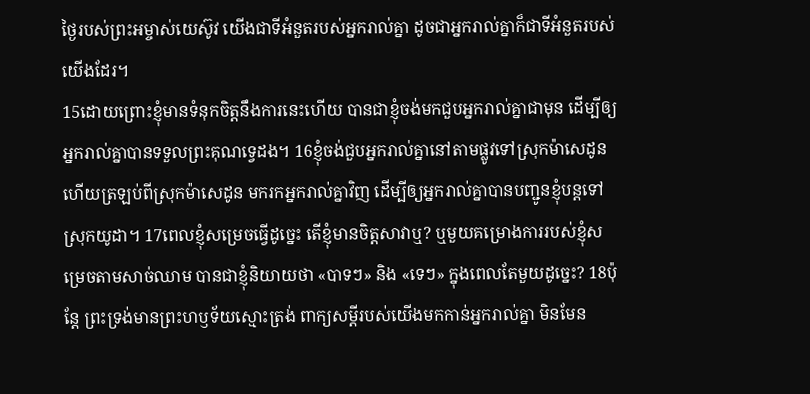ថ្ងៃរបស់ព្រះអម្ចាស់យេស៊ូវ យើងជាទីអំនួតរបស់អ្នករាល់គ្នា ដូចជាអ្នករាល់គ្នាក៏ជាទីអំនួតរបស់យើងដែរ។
15ដោយព្រោះខ្ញុំមានទំនុកចិត្តនឹងការនេះហើយ បានជាខ្ញុំចង់មកជួបអ្នករាល់គ្នាជាមុន ដើម្បីឲ្យអ្នករាល់គ្នាបានទទួលព្រះគុណទ្វេដង។ 16ខ្ញុំចង់ជួបអ្នករាល់គ្នានៅតាមផ្លូវទៅស្រុកម៉ាសេដូន ហើយត្រឡប់ពីស្រុកម៉ាសេដូន មករកអ្នករាល់គ្នាវិញ ដើម្បីឲ្យអ្នករាល់គ្នាបានបញ្ជូនខ្ញុំបន្តទៅស្រុកយូដា។ 17ពេលខ្ញុំសម្រេចធ្វើដូច្នេះ តើខ្ញុំមានចិត្តសាវាឬ? ឬមួយគម្រោងការរបស់ខ្ញុំសម្រេចតាមសាច់ឈាម បានជាខ្ញុំនិយាយថា «បាទៗ» និង «ទេៗ» ក្នុងពេលតែមួយដូច្នេះ? 18ប៉ុន្តែ ព្រះទ្រង់មានព្រះហឫទ័យស្មោះត្រង់ ពាក្យសម្ដីរបស់យើងមកកាន់អ្នករាល់គ្នា មិនមែន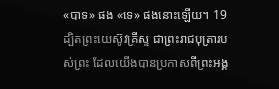«បាទ» ផង «ទេ» ផងនោះឡើយ។ 19ដ្បិតព្រះយេស៊ូវគ្រីស្ទ ជាព្រះរាជបុត្រារបស់ព្រះ ដែលយើងបានប្រកាសពីព្រះអង្គ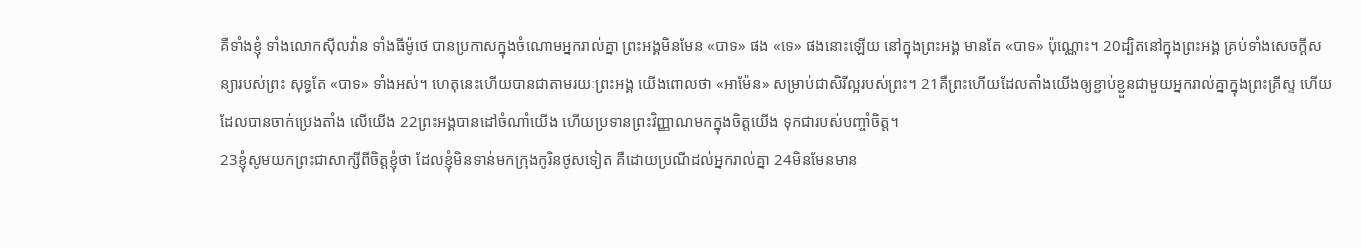គឺទាំងខ្ញុំ ទាំងលោកស៊ីលវ៉ាន ទាំងធីម៉ូថេ បានប្រកាសក្នុងចំណោមអ្នករាល់គ្នា ព្រះអង្គមិនមែន «បាទ» ផង «ទេ» ផងនោះឡើយ នៅក្នុងព្រះអង្គ មានតែ «បាទ» ប៉ុណ្ណោះ។ 20ដ្បិតនៅក្នុងព្រះអង្គ គ្រប់ទាំងសេចក្តីសន្យារបស់ព្រះ សុទ្ធតែ «បាទ» ទាំងអស់។ ហេតុនេះហើយបានជាតាមរយៈព្រះអង្គ យើងពោលថា «អាម៉ែន» សម្រាប់ជាសិរីល្អរបស់ព្រះ។ 21គឺព្រះហើយដែលតាំងយើងឲ្យខ្ជាប់ខ្ជួនជាមួយអ្នករាល់គ្នាក្នុងព្រះគ្រីស្ទ ហើយដែលបានចាក់ប្រេងតាំង លើយើង 22ព្រះអង្គបានដៅចំណាំយើង ហើយប្រទានព្រះវិញ្ញាណមកក្នុងចិត្តយើង ទុកជារបស់បញ្ចាំចិត្ត។
23ខ្ញុំសូមយកព្រះជាសាក្សីពីចិត្តខ្ញុំថា ដែលខ្ញុំមិនទាន់មកក្រុងកូរិនថូសទៀត គឺដោយប្រណីដល់អ្នករាល់គ្នា 24មិនមែនមាន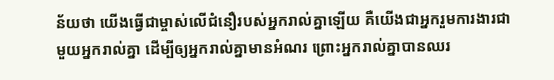ន័យថា យើងធ្វើជាម្ចាស់លើជំនឿរបស់អ្នករាល់គ្នាឡើយ គឺយើងជាអ្នករួមការងារជាមួយអ្នករាល់គ្នា ដើម្បីឲ្យអ្នករាល់គ្នាមានអំណរ ព្រោះអ្នករាល់គ្នាបានឈរ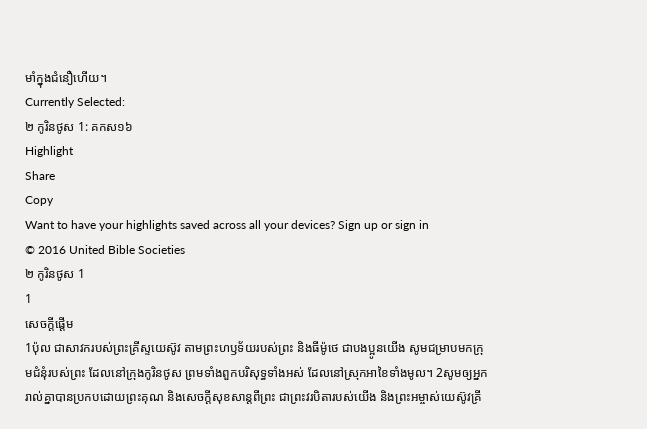មាំក្នុងជំនឿហើយ។
Currently Selected:
២ កូរិនថូស 1: គកស១៦
Highlight
Share
Copy
Want to have your highlights saved across all your devices? Sign up or sign in
© 2016 United Bible Societies
២ កូរិនថូស 1
1
សេចក្ដីផ្ដើម
1ប៉ុល ជាសាវករបស់ព្រះគ្រីស្ទយេស៊ូវ តាមព្រះហឫទ័យរបស់ព្រះ និងធីម៉ូថេ ជាបងប្អូនយើង សូមជម្រាបមកក្រុមជំនុំរបស់ព្រះ ដែលនៅក្រុងកូរិនថូស ព្រមទាំងពួកបរិសុទ្ធទាំងអស់ ដែលនៅស្រុកអាខៃទាំងមូល។ 2សូមឲ្យអ្នករាល់គ្នាបានប្រកបដោយព្រះគុណ និងសេចក្តីសុខសាន្តពីព្រះ ជាព្រះវរបិតារបស់យើង និងព្រះអម្ចាស់យេស៊ូវគ្រី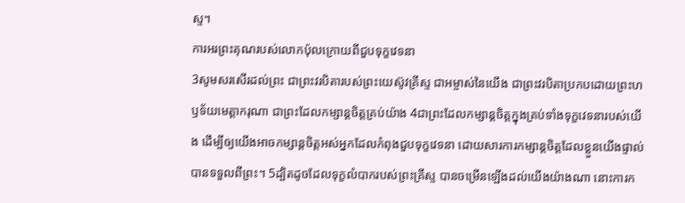ស្ទ។
ការអរព្រះគុណរបស់លោកប៉ុលក្រោយពីជួបទុក្ខវេទនា
3សូមសរសើរដល់ព្រះ ជាព្រះវរបិតារបស់ព្រះយេស៊ូវគ្រីស្ទ ជាអម្ចាស់នៃយើង ជាព្រះវរបិតាប្រកបដោយព្រះហឫទ័យមេត្ដាករុណា ជាព្រះដែលកម្សាន្តចិត្តគ្រប់យ៉ាង 4ជាព្រះដែលកម្សាន្តចិត្តក្នុងគ្រប់ទាំងទុក្ខវេទនារបស់យើង ដើម្បីឲ្យយើងអាចកម្សាន្តចិត្តអស់អ្នកដែលកំពុងជួបទុក្ខវេទនា ដោយសារការកម្សាន្តចិត្តដែលខ្លួនយើងផ្ទាល់បានទទួលពីព្រះ។ 5ដ្បិតដូចដែលទុក្ខលំបាករបស់ព្រះគ្រីស្ទ បានចម្រើនឡើងដល់យើងយ៉ាងណា នោះការក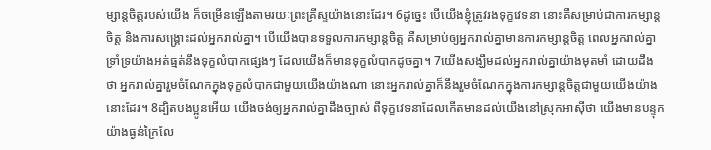ម្សាន្តចិត្តរបស់យើង ក៏ចម្រើនឡើងតាមរយៈព្រះគ្រីស្ទយ៉ាងនោះដែរ។ 6ដូច្នេះ បើយើងខ្ញុំត្រូវរងទុក្ខវេទនា នោះគឺសម្រាប់ជាការកម្សាន្តចិត្ត និងការសង្គ្រោះដល់អ្នករាល់គ្នា។ បើយើងបានទទួលការកម្សាន្តចិត្ត គឺសម្រាប់ឲ្យអ្នករាល់គ្នាមានការកម្សាន្តចិត្ត ពេលអ្នករាល់គ្នាទ្រាំទ្រយ៉ាងអត់ធ្មត់នឹងទុក្ខលំបាកផ្សេងៗ ដែលយើងក៏មានទុក្ខលំបាកដូចគ្នា។ 7យើងសង្ឃឹមដល់អ្នករាល់គ្នាយ៉ាងមុតមាំ ដោយដឹងថា អ្នករាល់គ្នារួមចំណែកក្នុងទុក្ខលំបាកជាមួយយើងយ៉ាងណា នោះអ្នករាល់គ្នាក៏នឹងរួមចំណែកក្នុងការកម្សាន្តចិត្តជាមួយយើងយ៉ាងនោះដែរ។ 8ដ្បិតបងប្អូនអើយ យើងចង់ឲ្យអ្នករាល់គ្នាដឹងច្បាស់ ពីទុក្ខវេទនាដែលកើតមានដល់យើងនៅស្រុកអាស៊ីថា យើងមានបន្ទុកយ៉ាងធ្ងន់ក្រៃលែ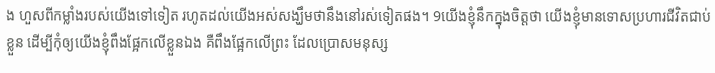ង ហួសពីកម្លាំងរបស់យើងទៅទៀត រហូតដល់យើងអស់សង្ឃឹមថានឹងនៅរស់ទៀតផង។ 9យើងខ្ញុំនឹកក្នុងចិត្តថា យើងខ្ញុំមានទោសប្រហារជីវិតជាប់ខ្លួន ដើម្បីកុំឲ្យយើងខ្ញុំពឹងផ្អែកលើខ្លួនឯង គឺពឹងផ្អែកលើព្រះ ដែលប្រោសមនុស្ស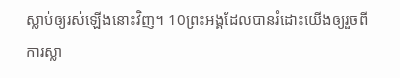ស្លាប់ឲ្យរស់ឡើងនោះវិញ។ 10ព្រះអង្គដែលបានរំដោះយើងឲ្យរួចពីការស្លា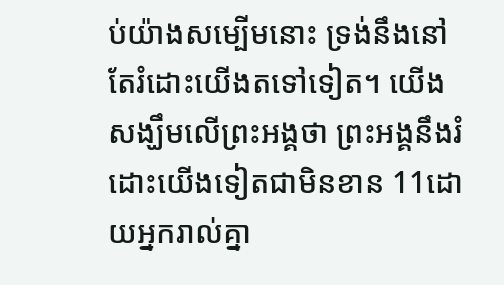ប់យ៉ាងសម្បើមនោះ ទ្រង់នឹងនៅតែរំដោះយើងតទៅទៀត។ យើងសង្ឃឹមលើព្រះអង្គថា ព្រះអង្គនឹងរំដោះយើងទៀតជាមិនខាន 11ដោយអ្នករាល់គ្នា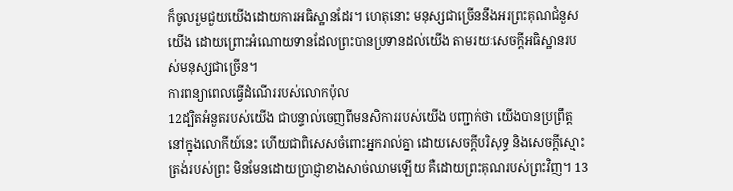ក៏ចូលរួមជួយយើងដោយការអធិស្ឋានដែរ។ ហេតុនោះ មនុស្សជាច្រើននឹងអរព្រះគុណជំនួសយើង ដោយព្រោះអំណោយទានដែលព្រះបានប្រទានដល់យើង តាមរយៈសេចក្ដីអធិស្ឋានរបស់មនុស្សជាច្រើន។
ការពន្យាពេលធ្វើដំណើររបស់លោកប៉ុល
12ដ្បិតអំនួតរបស់យើង ជាបន្ទាល់ចេញពីមនសិការរបស់យើង បញ្ជាក់ថា យើងបានប្រព្រឹត្តនៅក្នុងលោកីយ៍នេះ ហើយជាពិសេសចំពោះអ្នករាល់គ្នា ដោយសេចក្តីបរិសុទ្ធ និងសេចក្តីស្មោះត្រង់របស់ព្រះ មិនមែនដោយប្រាជ្ញាខាងសាច់ឈាមឡើយ គឺដោយព្រះគុណរបស់ព្រះវិញ។ 13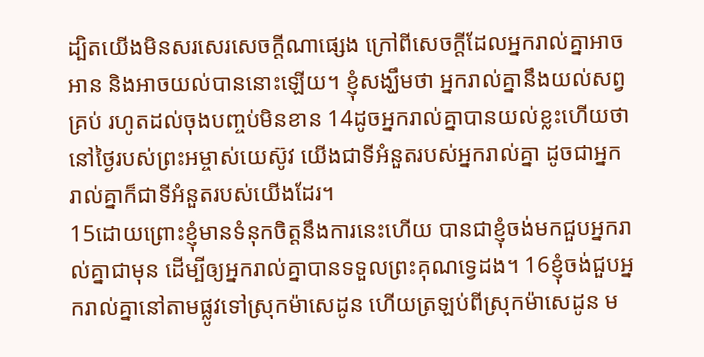ដ្បិតយើងមិនសរសេរសេចក្តីណាផ្សេង ក្រៅពីសេចក្តីដែលអ្នករាល់គ្នាអាចអាន និងអាចយល់បាននោះឡើយ។ ខ្ញុំសង្ឃឹមថា អ្នករាល់គ្នានឹងយល់សព្វគ្រប់ រហូតដល់ចុងបញ្ចប់មិនខាន 14ដូចអ្នករាល់គ្នាបានយល់ខ្លះហើយថា នៅថ្ងៃរបស់ព្រះអម្ចាស់យេស៊ូវ យើងជាទីអំនួតរបស់អ្នករាល់គ្នា ដូចជាអ្នករាល់គ្នាក៏ជាទីអំនួតរបស់យើងដែរ។
15ដោយព្រោះខ្ញុំមានទំនុកចិត្តនឹងការនេះហើយ បានជាខ្ញុំចង់មកជួបអ្នករាល់គ្នាជាមុន ដើម្បីឲ្យអ្នករាល់គ្នាបានទទួលព្រះគុណទ្វេដង។ 16ខ្ញុំចង់ជួបអ្នករាល់គ្នានៅតាមផ្លូវទៅស្រុកម៉ាសេដូន ហើយត្រឡប់ពីស្រុកម៉ាសេដូន ម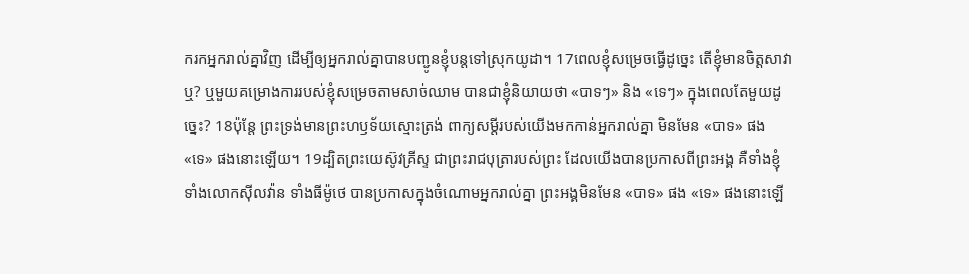ករកអ្នករាល់គ្នាវិញ ដើម្បីឲ្យអ្នករាល់គ្នាបានបញ្ជូនខ្ញុំបន្តទៅស្រុកយូដា។ 17ពេលខ្ញុំសម្រេចធ្វើដូច្នេះ តើខ្ញុំមានចិត្តសាវាឬ? ឬមួយគម្រោងការរបស់ខ្ញុំសម្រេចតាមសាច់ឈាម បានជាខ្ញុំនិយាយថា «បាទៗ» និង «ទេៗ» ក្នុងពេលតែមួយដូច្នេះ? 18ប៉ុន្តែ ព្រះទ្រង់មានព្រះហឫទ័យស្មោះត្រង់ ពាក្យសម្ដីរបស់យើងមកកាន់អ្នករាល់គ្នា មិនមែន «បាទ» ផង «ទេ» ផងនោះឡើយ។ 19ដ្បិតព្រះយេស៊ូវគ្រីស្ទ ជាព្រះរាជបុត្រារបស់ព្រះ ដែលយើងបានប្រកាសពីព្រះអង្គ គឺទាំងខ្ញុំ ទាំងលោកស៊ីលវ៉ាន ទាំងធីម៉ូថេ បានប្រកាសក្នុងចំណោមអ្នករាល់គ្នា ព្រះអង្គមិនមែន «បាទ» ផង «ទេ» ផងនោះឡើ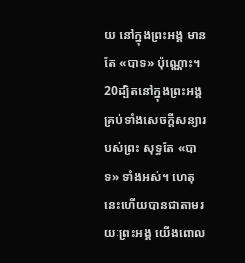យ នៅក្នុងព្រះអង្គ មានតែ «បាទ» ប៉ុណ្ណោះ។ 20ដ្បិតនៅក្នុងព្រះអង្គ គ្រប់ទាំងសេចក្តីសន្យារបស់ព្រះ សុទ្ធតែ «បាទ» ទាំងអស់។ ហេតុនេះហើយបានជាតាមរយៈព្រះអង្គ យើងពោល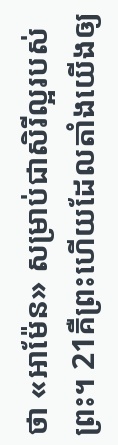ថា «អាម៉ែន» សម្រាប់ជាសិរីល្អរបស់ព្រះ។ 21គឺព្រះហើយដែលតាំងយើងឲ្យ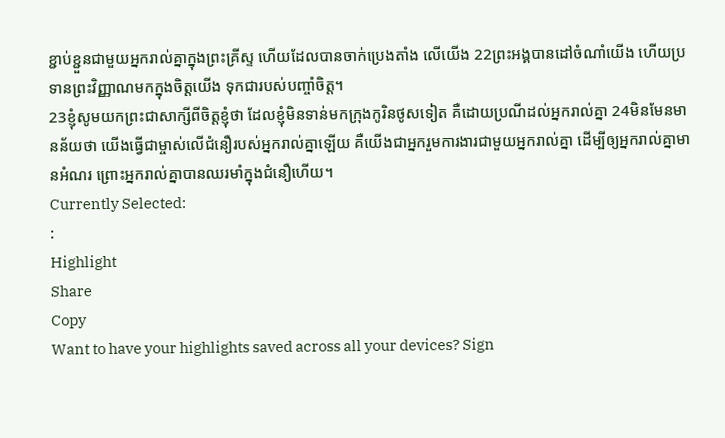ខ្ជាប់ខ្ជួនជាមួយអ្នករាល់គ្នាក្នុងព្រះគ្រីស្ទ ហើយដែលបានចាក់ប្រេងតាំង លើយើង 22ព្រះអង្គបានដៅចំណាំយើង ហើយប្រទានព្រះវិញ្ញាណមកក្នុងចិត្តយើង ទុកជារបស់បញ្ចាំចិត្ត។
23ខ្ញុំសូមយកព្រះជាសាក្សីពីចិត្តខ្ញុំថា ដែលខ្ញុំមិនទាន់មកក្រុងកូរិនថូសទៀត គឺដោយប្រណីដល់អ្នករាល់គ្នា 24មិនមែនមានន័យថា យើងធ្វើជាម្ចាស់លើជំនឿរបស់អ្នករាល់គ្នាឡើយ គឺយើងជាអ្នករួមការងារជាមួយអ្នករាល់គ្នា ដើម្បីឲ្យអ្នករាល់គ្នាមានអំណរ ព្រោះអ្នករាល់គ្នាបានឈរមាំក្នុងជំនឿហើយ។
Currently Selected:
:
Highlight
Share
Copy
Want to have your highlights saved across all your devices? Sign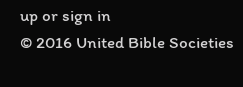up or sign in
© 2016 United Bible Societies